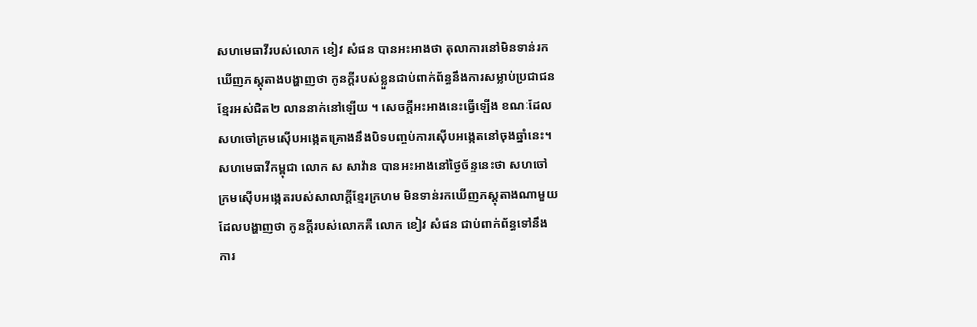សហមេធាវីរបស់លោក ខៀវ សំផន បានអះអាងថា តុលាការនៅមិនទាន់រក
ឃើញភស្ដុតាងបង្ហាញថា កូនក្ដីរបស់ខ្លួនជាប់ពាក់ព័ន្ធនឹងការសម្លាប់ប្រជាជន
ខ្មែរអស់ជិត២ លាននាក់នៅឡើយ ។ សេចក្ដីអះអាងនេះធ្វើឡើង ខណៈដែល
សហចៅក្រមស៊ើបអង្កេតគ្រោងនឹងបិទបញ្ចប់ការស៊ើបអង្កេតនៅចុងឆ្នាំនេះ។
សហមេធាវីកម្ពុជា លោក ស សាវ៉ាន បានអះអាងនៅថ្ងៃច័ន្ទនេះថា សហចៅ
ក្រមស៊ើបអង្កេតរបស់សាលាក្ដីខ្មែរក្រហម មិនទាន់រកឃើញភស្ដុតាងណាមួយ
ដែលបង្ហាញថា កូនក្ដីរបស់លោកគឺ លោក ខៀវ សំផន ជាប់ពាក់ព័ន្ធទៅនឹង
ការ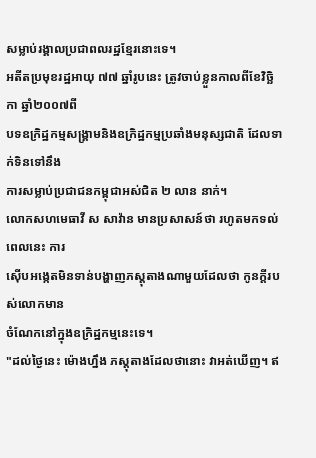សម្លាប់រង្គាលប្រជាពលរដ្ឋខ្មែរនោះទេ។
អតីតប្រមុខរដ្ឋអាយុ ៧៧ ឆ្នាំរូបនេះ ត្រូវចាប់ខ្លួនកាលពីខែវិច្ឆិកា ឆ្នាំ២០០៧ពី
បទឧក្រិដ្ឋកម្មសង្រ្គាមនិងឧក្រិដ្ឋកម្មប្រឆាំងមនុស្សជាតិ ដែលទាក់ទិនទៅនឹង
ការសម្លាប់ប្រជាជនកម្ពុជាអស់ជិត ២ លាន នាក់។
លោកសហមេធាវី ស សាវ៉ាន មានប្រសាសន៍ថា រហូតមកទល់ពេលនេះ ការ
ស៊ើបអង្កេតមិនទាន់បង្ហាញភស្ដុតាងណាមួយដែលថា កូនក្ដីរបស់លោកមាន
ចំណែកនៅក្នុងឧក្រិដ្ឋកម្មនេះទេ។
"ដល់ថ្ងៃនេះ ម៉ោងហ្នឹង ភស្ដុតាងដែលថានោះ វាអត់ឃើញ។ ឥ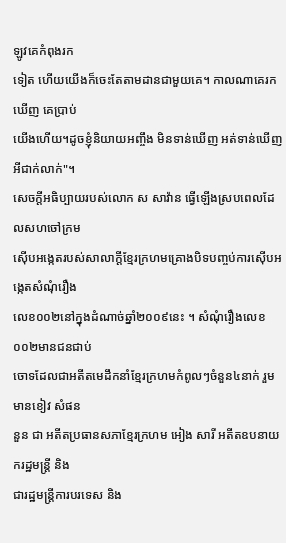ឡូវគេកំពុងរក
ទៀត ហើយយើងក៏ចេះតែតាមដានជាមួយគេ។ កាលណាគេរកឃើញ គេប្រាប់
យើងហើយ។ដូចខ្ញុំនិយាយអញ្ចឹង មិនទាន់ឃើញ អត់ទាន់ឃើញអីជាក់លាក់"។
សេចក្តីអធិប្បាយរបស់លោក ស សាវ៉ាន ធ្វើឡើងស្របពេលដែលសហចៅក្រម
ស៊ើបអង្កេតរបស់សាលាក្ដីខ្មែរក្រហមគ្រោងបិទបញ្ចប់ការស៊ើបអង្កេតសំណុំរឿង
លេខ០០២នៅក្នុងដំណាច់ឆ្នាំ២០០៩នេះ ។ សំណុំរឿងលេខ០០២មានជនជាប់
ចោទដែលជាអតីតមេដឹកនាំខ្មែរក្រហមកំពូលៗចំនួន៤នាក់ រួមមានខៀវ សំផន
នួន ជា អតីតប្រធានសភាខ្មែរក្រហម អៀង សារី អតីតឧបនាយករដ្ឋមន្ដ្រី និង
ជារដ្ឋមន្ដ្រីការបរទេស និង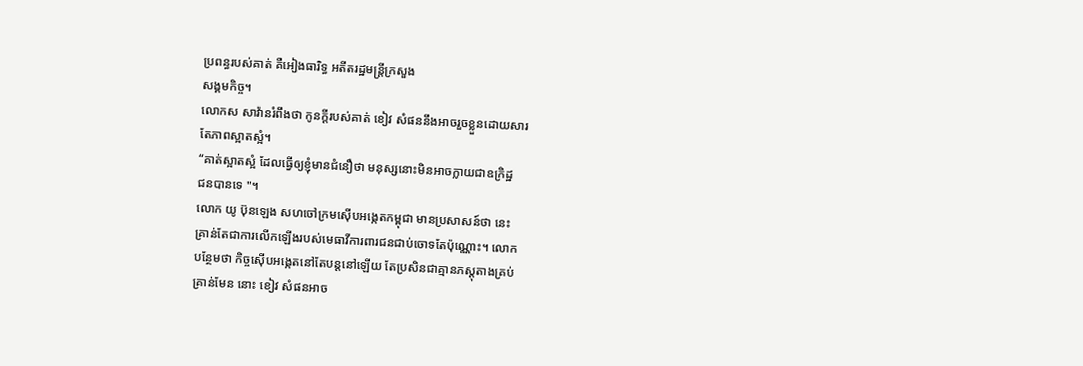ប្រពន្ធរបស់គាត់ គឺអៀងធារិទ្ធ អតីតរដ្ឋមន្ដ្រីក្រសួង
សង្គមកិច្ច។
លោកស សាវ៉ានរំពឹងថា កូនក្ដីរបស់គាត់ ខៀវ សំផននឹងអាចរួចខ្លួនដោយសារ
តែភាពស្អាតស្អំ។
“គាត់ស្អាតស្អំ ដែលធ្វើឲ្យខ្ញុំមានជំនឿថា មនុស្សនោះមិនអាចក្លាយជាឧក្រិដ្ឋ
ជនបានទេ "។
លោក យូ ប៊ុនឡេង សហចៅក្រមស៊ើបអង្កេតកម្ពុជា មានប្រសាសន៍ថា នេះ
គ្រាន់តែជាការលើកឡើងរបស់មេធាវីការពារជនជាប់ចោទតែប៉ុណ្ណោះ។ លោក
បន្ថែមថា កិច្ចស៊ើបអង្កេតនៅតែបន្ដនៅឡើយ តែប្រសិនជាគ្មានភស្ដុតាងគ្រប់
គ្រាន់មែន នោះ ខៀវ សំផនអាច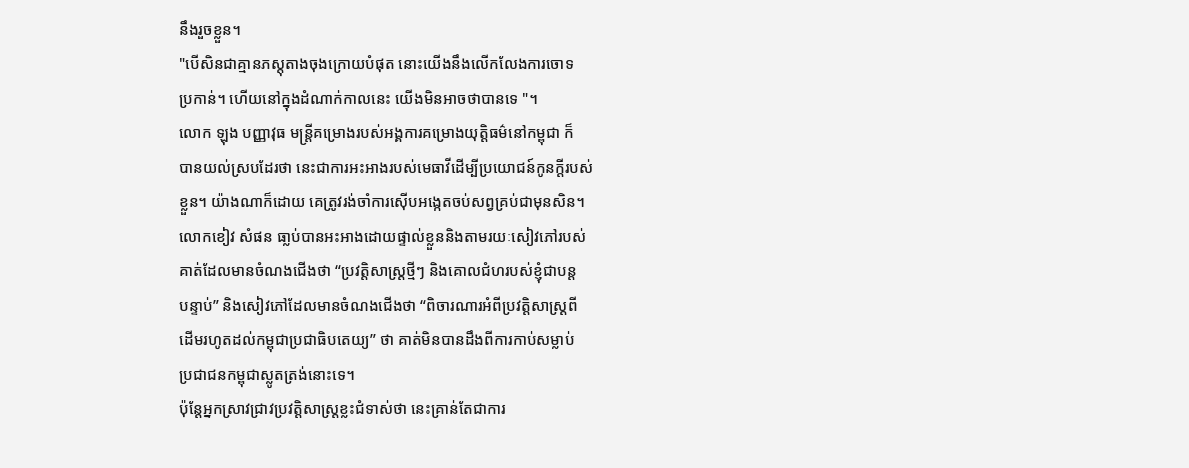នឹងរួចខ្លួន។
"បើសិនជាគ្មានភស្ដុតាងចុងក្រោយបំផុត នោះយើងនឹងលើកលែងការចោទ
ប្រកាន់។ ហើយនៅក្នុងដំណាក់កាលនេះ យើងមិនអាចថាបានទេ "។
លោក ឡុង បញ្ញាវុធ មន្ដ្រីគម្រោងរបស់អង្គការគម្រោងយុត្តិធម៌នៅកម្ពុជា ក៏
បានយល់ស្របដែរថា នេះជាការអះអាងរបស់មេធាវីដើម្បីប្រយោជន៍កូនក្ដីរបស់
ខ្លួន។ យ៉ាងណាក៏ដោយ គេត្រូវរង់ចាំការស៊ើបអង្កេតចប់សព្វគ្រប់ជាមុនសិន។
លោកខៀវ សំផន ធា្លប់បានអះអាងដោយផ្ទាល់ខ្លួននិងតាមរយៈសៀវភៅរបស់
គាត់ដែលមានចំណងជើងថា “ប្រវត្តិសាស្ដ្រថ្មីៗ និងគោលជំហរបស់ខ្ញុំជាបន្ដ
បន្ទាប់” និងសៀវភៅដែលមានចំណងជើងថា “ពិចារណារអំពីប្រវត្តិសាស្ដ្រពី
ដើមរហូតដល់កម្ពុជាប្រជាធិបតេយ្យ” ថា គាត់មិនបានដឹងពីការកាប់សម្លាប់
ប្រជាជនកម្ពុជាស្លូតត្រង់នោះទេ។
ប៉ុន្ដែអ្នកស្រាវជ្រាវប្រវត្តិសាស្រ្ដខ្លះជំទាស់ថា នេះគ្រាន់តែជាការ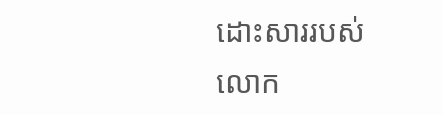ដោះសាររបស់
លោក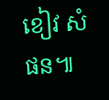ខៀវ សំផន៕